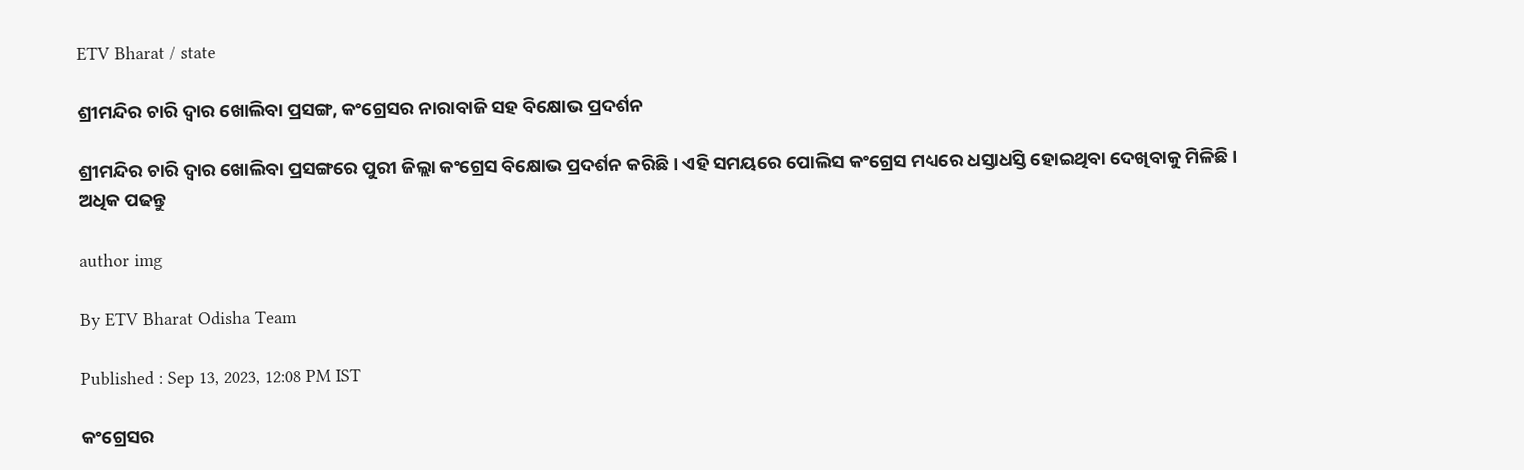ETV Bharat / state

ଶ୍ରୀମନ୍ଦିର ଚାରି ଦ୍ବାର ଖୋଲିବା ପ୍ରସଙ୍ଗ, କଂଗ୍ରେସର ନାରାବାଜି ସହ ବିକ୍ଷୋଭ ପ୍ରଦର୍ଶନ

ଶ୍ରୀମନ୍ଦିର ଚାରି ଦ୍ବାର ଖୋଲିବା ପ୍ରସଙ୍ଗରେ ପୁରୀ ଜିଲ୍ଲା କଂଗ୍ରେସ ବିକ୍ଷୋଭ ପ୍ରଦର୍ଶନ କରିଛି । ଏହି ସମୟରେ ପୋଲିସ କଂଗ୍ରେସ ମଧ୍ୟରେ ଧସ୍ତାଧସ୍ତି ହୋଇଥିବା ଦେଖିବାକୁ ମିଳିଛି । ଅଧିକ ପଢନ୍ତୁ

author img

By ETV Bharat Odisha Team

Published : Sep 13, 2023, 12:08 PM IST

କଂଗ୍ରେସର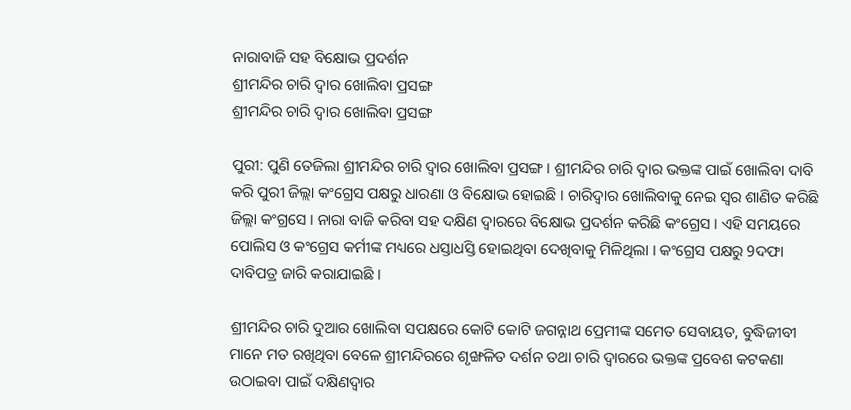ନାରାବାଜି ସହ ବିକ୍ଷୋଭ ପ୍ରଦର୍ଶନ
ଶ୍ରୀମନ୍ଦିର ଚାରି ଦ୍ଵାର ଖୋଲିବା ପ୍ରସଙ୍ଗ
ଶ୍ରୀମନ୍ଦିର ଚାରି ଦ୍ବାର ଖୋଲିବା ପ୍ରସଙ୍ଗ

ପୁରୀ: ପୁଣି ତେଜିଲା ଶ୍ରୀମନ୍ଦିର ଚାରି ଦ୍ବାର ଖୋଲିବା ପ୍ରସଙ୍ଗ । ଶ୍ରୀମନ୍ଦିର ଚାରି ଦ୍ଵାର ଭକ୍ତଙ୍କ ପାଇଁ ଖୋଲିବା ଦାବି କରି ପୁରୀ ଜିଲ୍ଲା କଂଗ୍ରେସ ପକ୍ଷରୁ ଧାରଣା ଓ ବିକ୍ଷୋଭ ହୋଇଛି । ଚାରିଦ୍ବାର ଖୋଲିବାକୁ ନେଇ ସ୍ବର ଶାଣିତ କରିଛି ଜିଲ୍ଲା କଂଗ୍ରସେ । ନାରା ବାଜି କରିବା ସହ ଦକ୍ଷିଣ ଦ୍ବାରରେ ବିକ୍ଷୋଭ ପ୍ରଦର୍ଶନ କରିଛି କଂଗ୍ରେସ । ଏହି ସମୟରେ ପୋଲିସ ଓ କଂଗ୍ରେସ କର୍ମୀଙ୍କ ମଧ୍ୟରେ ଧସ୍ତାଧସ୍ତି ହୋଇଥିବା ଦେଖିବାକୁ ମିଳିଥିଲା । କଂଗ୍ରେସ ପକ୍ଷରୁ 9ଦଫା ଦାବିପତ୍ର ଜାରି କରାଯାଇଛି ।

ଶ୍ରୀମନ୍ଦିର ଚାରି ଦୁଆର ଖୋଲିବା ସପକ୍ଷରେ କୋଟି କୋଟି ଜଗନ୍ନାଥ ପ୍ରେମୀଙ୍କ ସମେତ ସେବାୟତ, ବୁଦ୍ଧିଜୀବୀ ମାନେ ମତ ରଖିଥିବା ବେଳେ ଶ୍ରୀମନ୍ଦିରରେ ଶୃଙ୍ଖଳିତ ଦର୍ଶନ ତଥା ଚାରି ଦ୍ଵାରରେ ଭକ୍ତଙ୍କ ପ୍ରବେଶ କଟକଣା ଉଠାଇବା ପାଇଁ ଦକ୍ଷିଣଦ୍ଵାର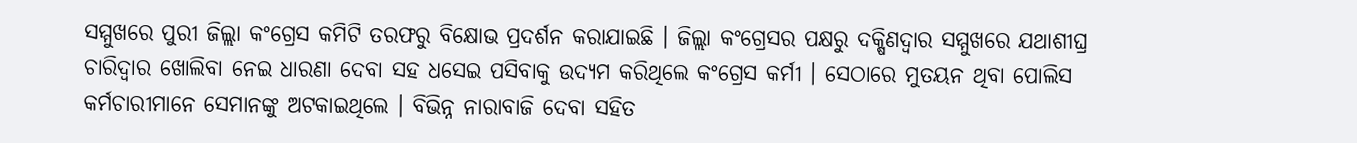ସମ୍ମୁଖରେ ପୁରୀ ଜିଲ୍ଲା କଂଗ୍ରେସ କମିଟି ତରଫରୁ ବିକ୍ଷୋଭ ପ୍ରଦର୍ଶନ କରାଯାଇଛି । ଜିଲ୍ଲା କଂଗ୍ରେସର ପକ୍ଷରୁ ଦକ୍ଷିଣଦ୍ୱାର ସମ୍ମୁଖରେ ଯଥାଶୀଘ୍ର ଚାରିଦ୍ବାର ଖୋଲିବା ନେଇ ଧାରଣା ଦେବା ସହ ଧସେଇ ପସିବାକୁ ଉଦ୍ୟମ କରିଥିଲେ କଂଗ୍ରେସ କର୍ମୀ । ସେଠାରେ ମୁତୟନ ଥିବା ପୋଲିସ କର୍ମଚାରୀମାନେ ସେମାନଙ୍କୁ ଅଟକାଇଥିଲେ । ବିଭିନ୍ନ ନାରାବାଜି ଦେବା ସହିତ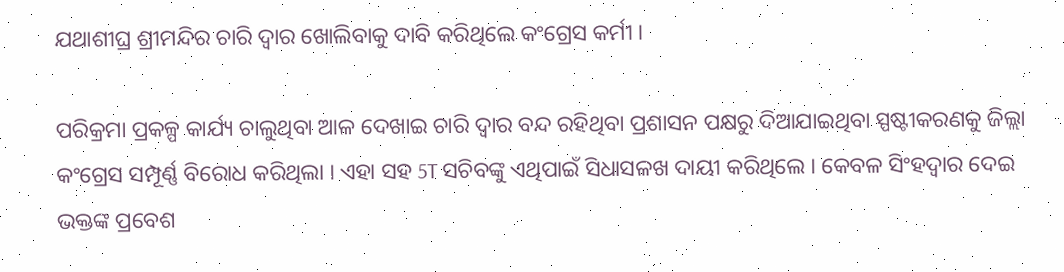ଯଥାଶୀଘ୍ର ଶ୍ରୀମନ୍ଦିର ଚାରି ଦ୍ବାର ଖୋଲିବାକୁ ଦାବି କରିଥିଲେ କଂଗ୍ରେସ କର୍ମୀ ।

ପରିକ୍ରମା ପ୍ରକଳ୍ପ କାର୍ଯ୍ୟ ଚାଲୁଥିବା ଆଳ ଦେଖାଇ ଚାରି ଦ୍ବାର ବନ୍ଦ ରହିଥିବା ପ୍ରଶାସନ ପକ୍ଷରୁ ଦିଆଯାଇଥିବା ସ୍ପଷ୍ଟୀକରଣକୁ ଜିଲ୍ଲା କଂଗ୍ରେସ ସମ୍ପୂର୍ଣ୍ଣ ବିରୋଧ କରିଥିଲା । ଏହା ସହ 5T ସଚିବଙ୍କୁ ଏଥିପାଇଁ ସିଧାସଳଖ ଦାୟୀ କରିଥିଲେ । କେବଳ ସିଂହଦ୍ଵାର ଦେଇ ଭକ୍ତଙ୍କ ପ୍ରବେଶ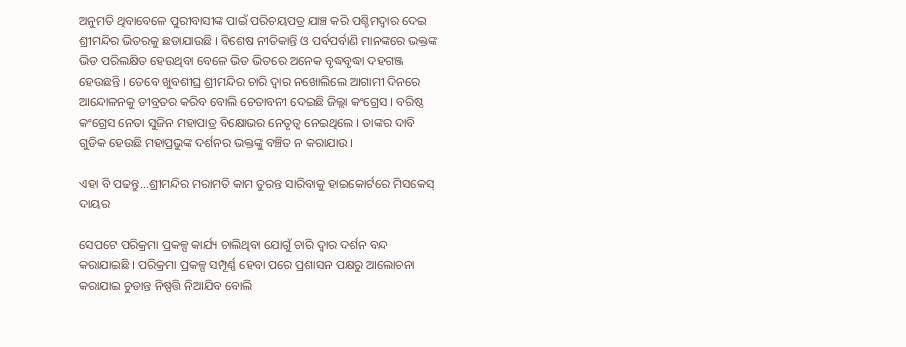ଅନୁମତି ଥିବାବେଳେ ପୁରୀବାସୀଙ୍କ ପାଇଁ ପରିଚୟପତ୍ର ଯାଞ୍ଚ କରି ପଶ୍ଚିମଦ୍ୱାର ଦେଇ ଶ୍ରୀମନ୍ଦିର ଭିତରକୁ ଛଡାଯାଉଛି । ବିଶେଷ ନୀତିକାନ୍ତି ଓ ପର୍ବପର୍ବାଣି ମାନଙ୍କରେ ଭକ୍ତଙ୍କ ଭିଡ ପରିଲକ୍ଷିତ ହେଉଥିବା ବେଳେ ଭିଡ ଭିତରେ ଅନେକ ବୃଦ୍ଧବୃଦ୍ଧା ଦହଗଞ୍ଜ ହେଉଛନ୍ତି । ତେବେ ଖୁବଶୀଘ୍ର ଶ୍ରୀମନ୍ଦିର ଚାରି ଦ୍ବାର ନଖୋଲିଲେ ଆଗାମୀ ଦିନରେ ଆନ୍ଦୋଳନକୁ ତୀବ୍ରତର କରିବ ବୋଲି ଚେତାବନୀ ଦେଇଛି ଜିଲ୍ଲା କଂଗ୍ରେସ । ବରିଷ୍ଠ କଂଗ୍ରେସ ନେତା ସୁଜିନ ମହାପାତ୍ର ବିକ୍ଷୋଭର ନେତୃତ୍ବ ନେଇଥିଲେ । ତାଙ୍କର ଦାବି ଗୁଡିକ ହେଉଛି ମହାପ୍ରଭୁଙ୍କ ଦର୍ଶନର ଭକ୍ତଙ୍କୁ ବଞ୍ଚିତ ନ କରାଯାଉ ।

ଏହା ବି ପଢନ୍ତୁ...ଶ୍ରୀମନ୍ଦିର ମରାମତି କାମ ତୁରନ୍ତ ସାରିବାକୁ ହାଇକୋର୍ଟରେ ମିସକେସ୍ ଦାୟର

ସେପଟେ ପରିକ୍ରମା ପ୍ରକଳ୍ପ କାର୍ଯ୍ୟ ଚାଲିଥିବା ଯୋଗୁଁ ଚାରି ଦ୍ୱାର ଦର୍ଶନ ବନ୍ଦ କରାଯାଇଛି । ପରିକ୍ରମା ପ୍ରକଳ୍ପ ସମ୍ପୂର୍ଣ୍ଣ ହେବା ପରେ ପ୍ରଶାସନ ପକ୍ଷରୁ ଆଲୋଚନା କରାଯାଇ ଚୁଡାନ୍ତ ନିଷ୍ପତ୍ତି ନିଆଯିବ ବୋଲି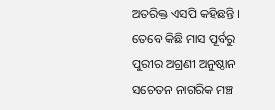ଅତରିକ୍ତ ଏସପି କହିଛନ୍ତି । ତେବେ କିଛି ମାସ ପୂର୍ବରୁ ପୁରୀର ଅଗ୍ରଣୀ ଅନୁଷ୍ଠାନ ସଚେତନ ନାଗରିକ ମଞ୍ଚ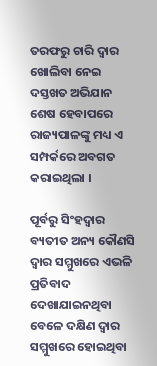ତରଫରୁ ଚାରି ଦ୍ବାର ଖୋଲିବା ନେଇ ଦସ୍ତଖତ ଅଭିଯାନ ଶେଷ ହେବାପରେ ରାଜ୍ୟପାଳଙ୍କୁ ମଧ୍ୟ ଏ ସମ୍ପର୍କରେ ଅବଗତ କରାଇଥିଲା ।

ପୂର୍ବରୁ ସିଂହଦ୍ଵାର ବ୍ୟତୀତ ଅନ୍ୟ କୌଣସି ଦ୍ୱାର ସମ୍ମୁଖରେ ଏଭଳି ପ୍ରତିବାଦ ଦେଖାଯାଇନଥିବା ବେଳେ ଦକ୍ଷିଣ ଦ୍ୱାର ସମ୍ମୁଖରେ ହୋଇଥିବା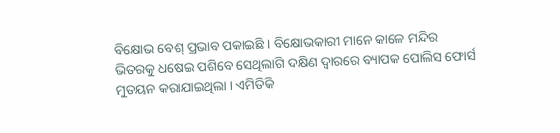ବିକ୍ଷୋଭ ବେଶ୍ ପ୍ରଭାବ ପକାଇଛି । ବିକ୍ଷୋଭକାରୀ ମାନେ କାଳେ ମନ୍ଦିର ଭିତରକୁ ଧଷେଇ ପଶିବେ ସେଥିଲାଗି ଦକ୍ଷିଣ ଦ୍ୱାରରେ ବ୍ୟାପକ ପୋଲିସ ଫୋର୍ସ ମୁତୟନ କରାଯାଇଥିଲା । ଏମିତିକି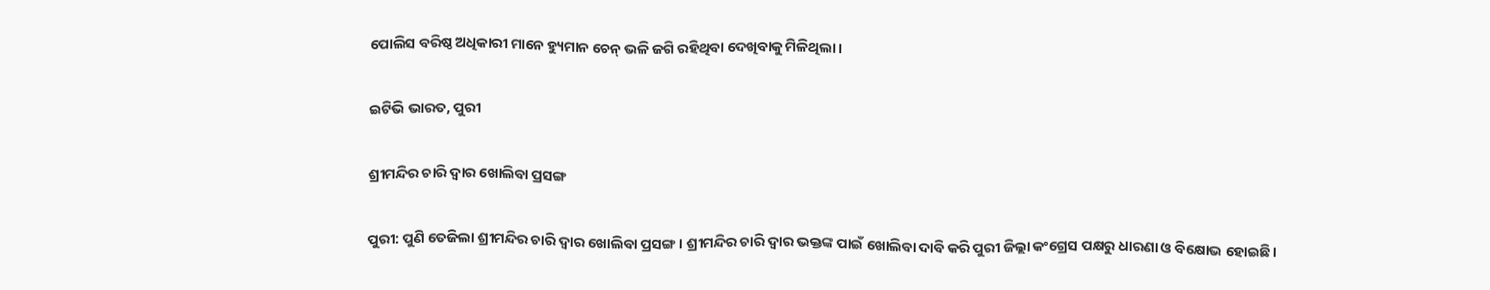ପୋଲିସ ବରିଷ୍ଠ ଅଧିକାରୀ ମାନେ ହ୍ୟୁମାନ ଚେନ୍ ଭଳି ଜଗି ରହିଥିବା ଦେଖିବାକୁ ମିଳିଥିଲା ।

ଇଟିଭି ଭାରତ, ପୁରୀ

ଶ୍ରୀମନ୍ଦିର ଚାରି ଦ୍ବାର ଖୋଲିବା ପ୍ରସଙ୍ଗ

ପୁରୀ: ପୁଣି ତେଜିଲା ଶ୍ରୀମନ୍ଦିର ଚାରି ଦ୍ବାର ଖୋଲିବା ପ୍ରସଙ୍ଗ । ଶ୍ରୀମନ୍ଦିର ଚାରି ଦ୍ଵାର ଭକ୍ତଙ୍କ ପାଇଁ ଖୋଲିବା ଦାବି କରି ପୁରୀ ଜିଲ୍ଲା କଂଗ୍ରେସ ପକ୍ଷରୁ ଧାରଣା ଓ ବିକ୍ଷୋଭ ହୋଇଛି ।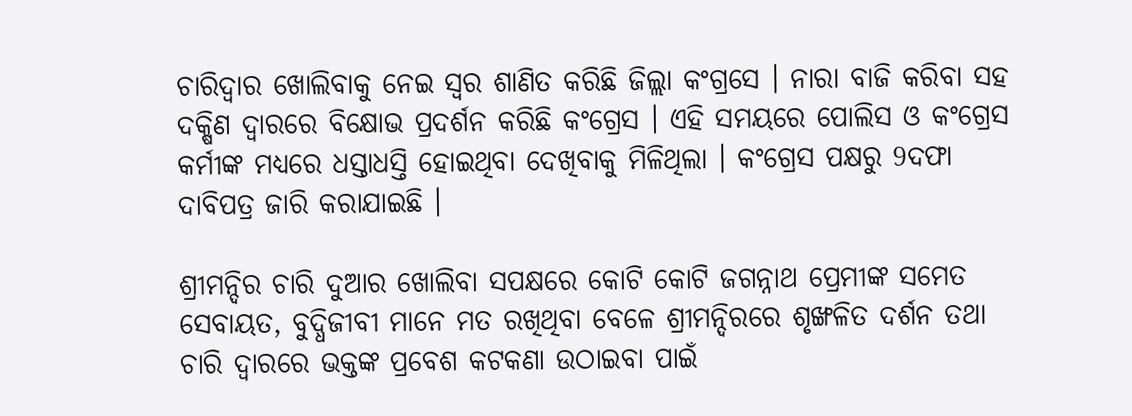ଚାରିଦ୍ବାର ଖୋଲିବାକୁ ନେଇ ସ୍ବର ଶାଣିତ କରିଛି ଜିଲ୍ଲା କଂଗ୍ରସେ । ନାରା ବାଜି କରିବା ସହ ଦକ୍ଷିଣ ଦ୍ବାରରେ ବିକ୍ଷୋଭ ପ୍ରଦର୍ଶନ କରିଛି କଂଗ୍ରେସ । ଏହି ସମୟରେ ପୋଲିସ ଓ କଂଗ୍ରେସ କର୍ମୀଙ୍କ ମଧ୍ୟରେ ଧସ୍ତାଧସ୍ତି ହୋଇଥିବା ଦେଖିବାକୁ ମିଳିଥିଲା । କଂଗ୍ରେସ ପକ୍ଷରୁ 9ଦଫା ଦାବିପତ୍ର ଜାରି କରାଯାଇଛି ।

ଶ୍ରୀମନ୍ଦିର ଚାରି ଦୁଆର ଖୋଲିବା ସପକ୍ଷରେ କୋଟି କୋଟି ଜଗନ୍ନାଥ ପ୍ରେମୀଙ୍କ ସମେତ ସେବାୟତ, ବୁଦ୍ଧିଜୀବୀ ମାନେ ମତ ରଖିଥିବା ବେଳେ ଶ୍ରୀମନ୍ଦିରରେ ଶୃଙ୍ଖଳିତ ଦର୍ଶନ ତଥା ଚାରି ଦ୍ଵାରରେ ଭକ୍ତଙ୍କ ପ୍ରବେଶ କଟକଣା ଉଠାଇବା ପାଇଁ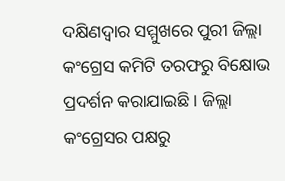ଦକ୍ଷିଣଦ୍ଵାର ସମ୍ମୁଖରେ ପୁରୀ ଜିଲ୍ଲା କଂଗ୍ରେସ କମିଟି ତରଫରୁ ବିକ୍ଷୋଭ ପ୍ରଦର୍ଶନ କରାଯାଇଛି । ଜିଲ୍ଲା କଂଗ୍ରେସର ପକ୍ଷରୁ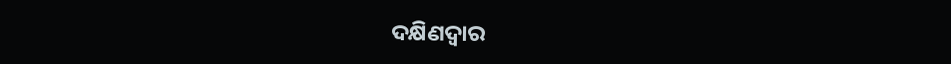ଦକ୍ଷିଣଦ୍ୱାର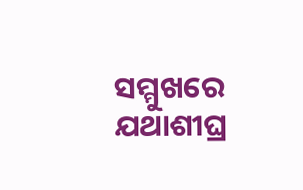ସମ୍ମୁଖରେ ଯଥାଶୀଘ୍ର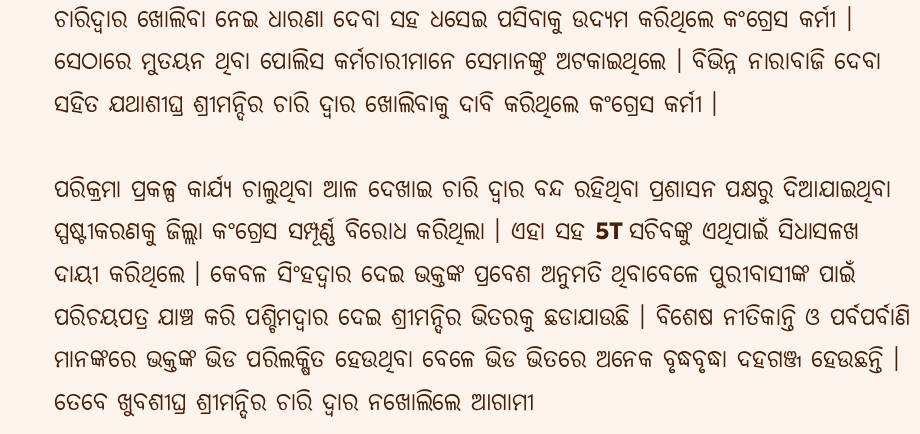ଚାରିଦ୍ବାର ଖୋଲିବା ନେଇ ଧାରଣା ଦେବା ସହ ଧସେଇ ପସିବାକୁ ଉଦ୍ୟମ କରିଥିଲେ କଂଗ୍ରେସ କର୍ମୀ । ସେଠାରେ ମୁତୟନ ଥିବା ପୋଲିସ କର୍ମଚାରୀମାନେ ସେମାନଙ୍କୁ ଅଟକାଇଥିଲେ । ବିଭିନ୍ନ ନାରାବାଜି ଦେବା ସହିତ ଯଥାଶୀଘ୍ର ଶ୍ରୀମନ୍ଦିର ଚାରି ଦ୍ବାର ଖୋଲିବାକୁ ଦାବି କରିଥିଲେ କଂଗ୍ରେସ କର୍ମୀ ।

ପରିକ୍ରମା ପ୍ରକଳ୍ପ କାର୍ଯ୍ୟ ଚାଲୁଥିବା ଆଳ ଦେଖାଇ ଚାରି ଦ୍ବାର ବନ୍ଦ ରହିଥିବା ପ୍ରଶାସନ ପକ୍ଷରୁ ଦିଆଯାଇଥିବା ସ୍ପଷ୍ଟୀକରଣକୁ ଜିଲ୍ଲା କଂଗ୍ରେସ ସମ୍ପୂର୍ଣ୍ଣ ବିରୋଧ କରିଥିଲା । ଏହା ସହ 5T ସଚିବଙ୍କୁ ଏଥିପାଇଁ ସିଧାସଳଖ ଦାୟୀ କରିଥିଲେ । କେବଳ ସିଂହଦ୍ଵାର ଦେଇ ଭକ୍ତଙ୍କ ପ୍ରବେଶ ଅନୁମତି ଥିବାବେଳେ ପୁରୀବାସୀଙ୍କ ପାଇଁ ପରିଚୟପତ୍ର ଯାଞ୍ଚ କରି ପଶ୍ଚିମଦ୍ୱାର ଦେଇ ଶ୍ରୀମନ୍ଦିର ଭିତରକୁ ଛଡାଯାଉଛି । ବିଶେଷ ନୀତିକାନ୍ତି ଓ ପର୍ବପର୍ବାଣି ମାନଙ୍କରେ ଭକ୍ତଙ୍କ ଭିଡ ପରିଲକ୍ଷିତ ହେଉଥିବା ବେଳେ ଭିଡ ଭିତରେ ଅନେକ ବୃଦ୍ଧବୃଦ୍ଧା ଦହଗଞ୍ଜ ହେଉଛନ୍ତି । ତେବେ ଖୁବଶୀଘ୍ର ଶ୍ରୀମନ୍ଦିର ଚାରି ଦ୍ବାର ନଖୋଲିଲେ ଆଗାମୀ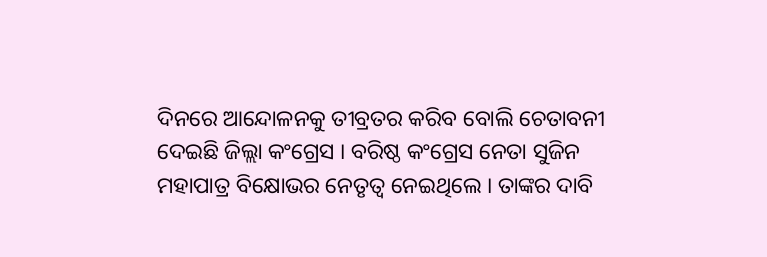ଦିନରେ ଆନ୍ଦୋଳନକୁ ତୀବ୍ରତର କରିବ ବୋଲି ଚେତାବନୀ ଦେଇଛି ଜିଲ୍ଲା କଂଗ୍ରେସ । ବରିଷ୍ଠ କଂଗ୍ରେସ ନେତା ସୁଜିନ ମହାପାତ୍ର ବିକ୍ଷୋଭର ନେତୃତ୍ବ ନେଇଥିଲେ । ତାଙ୍କର ଦାବି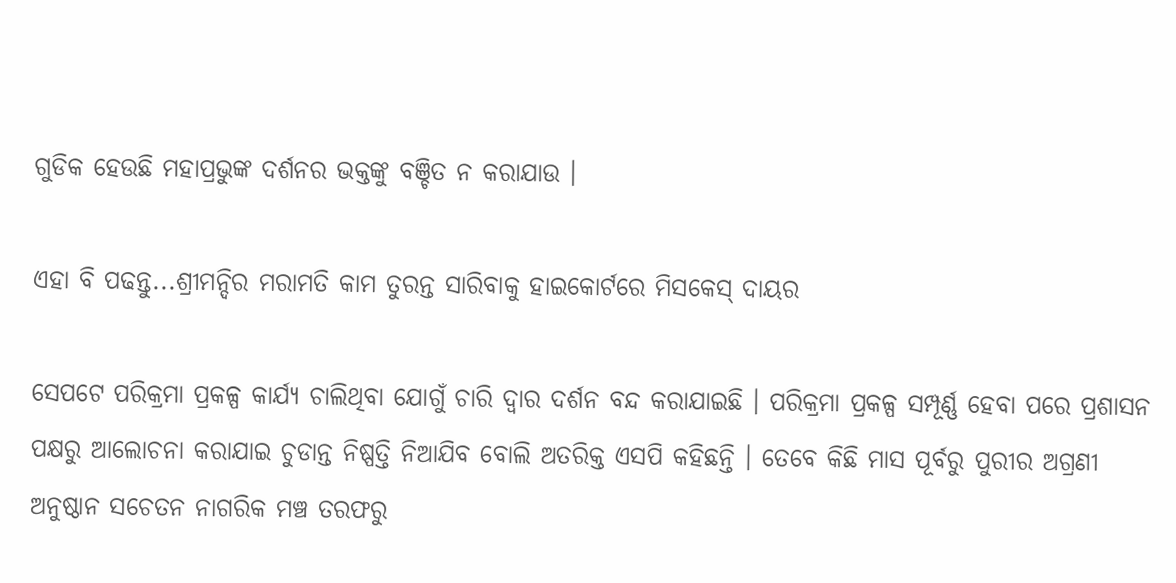ଗୁଡିକ ହେଉଛି ମହାପ୍ରଭୁଙ୍କ ଦର୍ଶନର ଭକ୍ତଙ୍କୁ ବଞ୍ଚିତ ନ କରାଯାଉ ।

ଏହା ବି ପଢନ୍ତୁ...ଶ୍ରୀମନ୍ଦିର ମରାମତି କାମ ତୁରନ୍ତ ସାରିବାକୁ ହାଇକୋର୍ଟରେ ମିସକେସ୍ ଦାୟର

ସେପଟେ ପରିକ୍ରମା ପ୍ରକଳ୍ପ କାର୍ଯ୍ୟ ଚାଲିଥିବା ଯୋଗୁଁ ଚାରି ଦ୍ୱାର ଦର୍ଶନ ବନ୍ଦ କରାଯାଇଛି । ପରିକ୍ରମା ପ୍ରକଳ୍ପ ସମ୍ପୂର୍ଣ୍ଣ ହେବା ପରେ ପ୍ରଶାସନ ପକ୍ଷରୁ ଆଲୋଚନା କରାଯାଇ ଚୁଡାନ୍ତ ନିଷ୍ପତ୍ତି ନିଆଯିବ ବୋଲି ଅତରିକ୍ତ ଏସପି କହିଛନ୍ତି । ତେବେ କିଛି ମାସ ପୂର୍ବରୁ ପୁରୀର ଅଗ୍ରଣୀ ଅନୁଷ୍ଠାନ ସଚେତନ ନାଗରିକ ମଞ୍ଚ ତରଫରୁ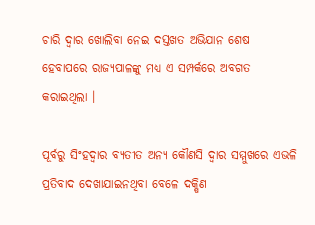ଚାରି ଦ୍ବାର ଖୋଲିବା ନେଇ ଦସ୍ତଖତ ଅଭିଯାନ ଶେଷ ହେବାପରେ ରାଜ୍ୟପାଳଙ୍କୁ ମଧ୍ୟ ଏ ସମ୍ପର୍କରେ ଅବଗତ କରାଇଥିଲା ।

ପୂର୍ବରୁ ସିଂହଦ୍ଵାର ବ୍ୟତୀତ ଅନ୍ୟ କୌଣସି ଦ୍ୱାର ସମ୍ମୁଖରେ ଏଭଳି ପ୍ରତିବାଦ ଦେଖାଯାଇନଥିବା ବେଳେ ଦକ୍ଷିଣ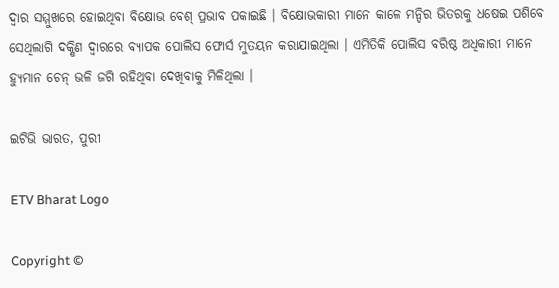ଦ୍ୱାର ସମ୍ମୁଖରେ ହୋଇଥିବା ବିକ୍ଷୋଭ ବେଶ୍ ପ୍ରଭାବ ପକାଇଛି । ବିକ୍ଷୋଭକାରୀ ମାନେ କାଳେ ମନ୍ଦିର ଭିତରକୁ ଧଷେଇ ପଶିବେ ସେଥିଲାଗି ଦକ୍ଷିଣ ଦ୍ୱାରରେ ବ୍ୟାପକ ପୋଲିସ ଫୋର୍ସ ମୁତୟନ କରାଯାଇଥିଲା । ଏମିତିକି ପୋଲିସ ବରିଷ୍ଠ ଅଧିକାରୀ ମାନେ ହ୍ୟୁମାନ ଚେନ୍ ଭଳି ଜଗି ରହିଥିବା ଦେଖିବାକୁ ମିଳିଥିଲା ।

ଇଟିଭି ଭାରତ, ପୁରୀ

ETV Bharat Logo

Copyright ©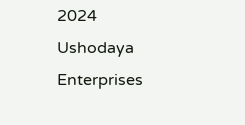2024 Ushodaya Enterprises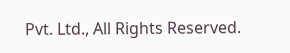Pvt. Ltd., All Rights Reserved.